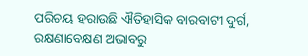ପରିଚୟ ହରାଉଛି ଐତିହାସିକ ବାରବାଟୀ ଦୁର୍ଗ, ରକ୍ଷଣାବେକ୍ଷଣ ଅଭାବରୁ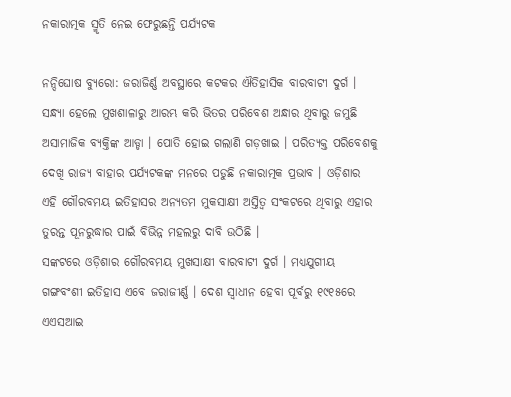ନକାରାତ୍ମକ ସ୍ମୃତି ନେଇ ଫେରୁଛନ୍ତି ପର୍ଯ୍ୟଟକ

ନନ୍ଦିଘୋଷ ବ୍ୟୁରୋ: ଜରାଜିର୍ଣ୍ଣ ଅବସ୍ଥାରେ କଟକର ଐତିହାସିକ ବାରବାଟୀ ଦୁର୍ଗ । ସନ୍ଧ୍ୟା ହେଲେ ମୁଖଶାଳାରୁ ଆରମ୍ଭ କରି ଭିତର ପରିବେଶ ଅନ୍ଧାର ଥିବାରୁ ଜମୁଛି ଅସାମାଜିକ ବ୍ୟକ୍ତିଙ୍କ ଆଡ୍ଡା । ପୋତି ହୋଇ ଗଲାଣି ଗଡ଼ଖାଇ । ପରିତ୍ୟକ୍ତ ପରିବେଶକୁ ଦେଖି ରାଜ୍ୟ ବାହାର ପର୍ଯ୍ୟଟକଙ୍କ ମନରେ ପଡୁଛି ନକାରାତ୍ମକ ପ୍ରଭାବ । ଓଡ଼ିଶାର ଏହି ଗୌରବମୟ ଇତିହାସର ଅନ୍ୟତମ ମୁକସାକ୍ଷୀ ଅସ୍ତିତ୍ବ ସଂକଟରେ ଥିବାରୁ ଏହାର ତୁରନ୍ତ ପୂନରୁଦ୍ଧାର ପାଇଁ ବିଭିନ୍ନ ମହଲରୁ ଦାବି ଉଠିଛି ।
ସଙ୍କଟରେ ଓଡ଼ିଶାର ଗୌରବମୟ ମୁଖସାକ୍ଷୀ ବାରବାଟୀ ଦୁର୍ଗ । ମଧ୍ୟଯୁଗୀୟ ଗଙ୍ଗବଂଶୀ ଇତିହାସ ଏବେ ଜରାଜୀର୍ଣ୍ଣ । ଦେଶ ସ୍ବାଧୀନ ହେବା ପୂର୍ବରୁ ୧୯୧୫ରେ ଏଏସଆଇ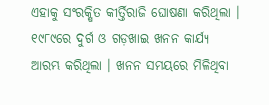ଏହାକୁ ସଂରକ୍ଷିତ କୀର୍ତ୍ତିରାଜି ଘୋଷଣା କରିଥିଲା । ୧୯୮୯ରେ ଦୁର୍ଗ ଓ ଗଡ଼ଖାଇ ଖନନ କାର୍ଯ୍ୟ ଆରମ୍ଭ କରିଥିଲା । ଖନନ ସମୟରେ ମିଳିଥିବା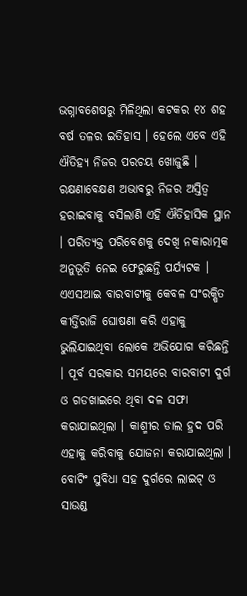ଭଗ୍ନାବଶେଷରୁ ମିଳିଥିଲା କଟକର ୧୪ ଶହ ବର୍ଷ ତଳର ଇତିହାସ । ହେଲେ ଏବେ ଏହି ଐତିହ୍ୟ ନିଜର ପରଚୟ ଖୋଜୁଛି । ରକ୍ଷଣାବେକ୍ଷଣ ଅଭାବରୁ ନିଜର ଅସ୍ତିତ୍ବ ହରାଇବାକୁ ବସିଲାଣି ଏହି ଐତିହାସିକ ସ୍ଥାନ । ପରିତ୍ୟକ୍ତ ପରିବେଶକୁ ଦେଖି ନକାରାତ୍ମକ ଅନୁଭୂତି ନେଇ ଫେରୁଛନ୍ତି ପର୍ଯ୍ୟଟକ ।
ଏଏସଆଇ ବାରବାଟୀକୁ କେବଳ ସଂରକ୍ଷିତ କୀର୍ତ୍ତିରାଜି ଘୋଷଣା କରି ଏହାକୁ ଭୁଲିଯାଇଥିବା ଲୋକେ ଅଭିଯୋଗ କରିଛନ୍ତି । ପୂର୍ବ ସରକାର ସମୟରେ ବାରବାଟୀ ଦୁର୍ଗ ଓ ଗଡଖାଇରେ ଥିବା ଦଳ ସଫା କରାଯାଇଥିଲା । କାଶ୍ମୀର ଡାଲ ହ୍ରଦ ପରି ଏହାକୁ କରିବାକୁ ଯୋଜନା କରାଯାଇଥିଲା । ବୋଟିଂ ସୁବିଧା ସହ ଦୁର୍ଗରେ ଲାଇଟ୍ ଓ ସାଉଣ୍ଡ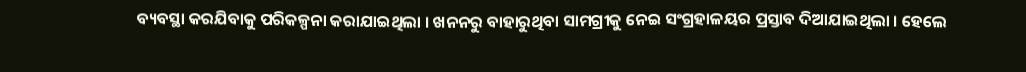ବ୍ୟବସ୍ଥା କରଯିବାକୁ ପରିକଳ୍ପନା କରାଯାଇଥିଲା । ଖନନରୁ ବାହାରୁଥିବା ସାମଗ୍ରୀକୁ ନେଇ ସଂଗ୍ରହାଳୟର ପ୍ରସ୍ତାବ ଦିଆଯାଇଥିଲା । ହେଲେ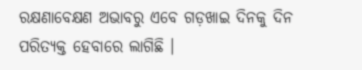ରକ୍ଷଣାବେକ୍ଷଣ ଅଭାବରୁ ଏବେ ଗଡ଼ଖାଇ ଦିନକୁ ଦିନ ପରିତ୍ୟକ୍ତ ହେବାରେ ଲାଗିଛି ।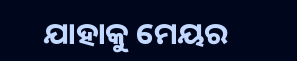ଯାହାକୁ ମେୟର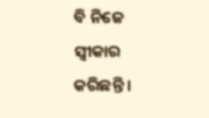ବି ନିଜେ ସ୍ବୀକାର କରିଛନ୍ତି ।